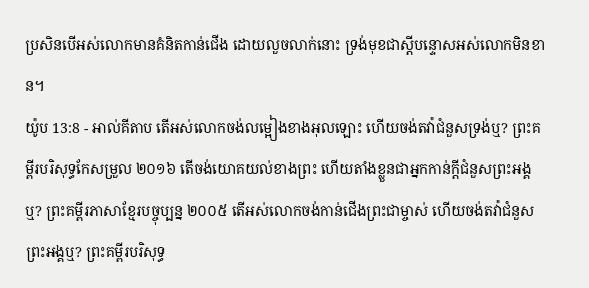ប្រសិនបើអស់លោកមានគំនិតកាន់ជើង ដោយលួចលាក់នោះ ទ្រង់មុខជាស្ដីបន្ទោសអស់លោកមិនខាន។
យ៉ូប 13:8 - អាល់គីតាប តើអស់លោកចង់លម្អៀងខាងអុលឡោះ ហើយចង់តវ៉ាជំនួសទ្រង់ឬ? ព្រះគម្ពីរបរិសុទ្ធកែសម្រួល ២០១៦ តើចង់យោគយល់ខាងព្រះ ហើយតាំងខ្លួនជាអ្នកកាន់ក្តីជំនួសព្រះអង្គឬ? ព្រះគម្ពីរភាសាខ្មែរបច្ចុប្បន្ន ២០០៥ តើអស់លោកចង់កាន់ជើងព្រះជាម្ចាស់ ហើយចង់តវ៉ាជំនួសព្រះអង្គឬ? ព្រះគម្ពីរបរិសុទ្ធ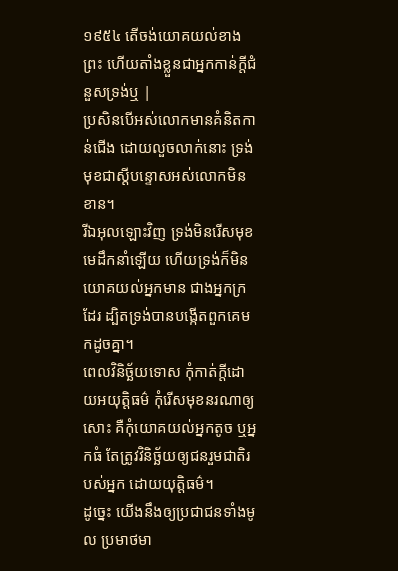១៩៥៤ តើចង់យោគយល់ខាងព្រះ ហើយតាំងខ្លួនជាអ្នកកាន់ក្តីជំនួសទ្រង់ឬ |
ប្រសិនបើអស់លោកមានគំនិតកាន់ជើង ដោយលួចលាក់នោះ ទ្រង់មុខជាស្ដីបន្ទោសអស់លោកមិនខាន។
រីឯអុលឡោះវិញ ទ្រង់មិនរើសមុខមេដឹកនាំឡើយ ហើយទ្រង់ក៏មិនយោគយល់អ្នកមាន ជាងអ្នកក្រដែរ ដ្បិតទ្រង់បានបង្កើតពួកគេមកដូចគ្នា។
ពេលវិនិច្ឆ័យទោស កុំកាត់ក្តីដោយអយុត្តិធម៌ កុំរើសមុខនរណាឲ្យសោះ គឺកុំយោគយល់អ្នកតូច ឬអ្នកធំ តែត្រូវវិនិច្ឆ័យឲ្យជនរួមជាតិរបស់អ្នក ដោយយុត្តិធម៌។
ដូច្នេះ យើងនឹងឲ្យប្រជាជនទាំងមូល ប្រមាថមា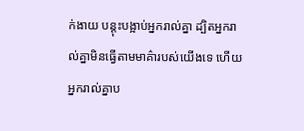ក់ងាយ បន្តុះបង្អាប់អ្នករាល់គ្នា ដ្បិតអ្នករាល់គ្នាមិនធ្វើតាមមាគ៌ារបស់យើងទេ ហើយអ្នករាល់គ្នាប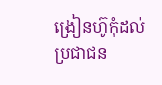ង្រៀនហ៊ូកុំដល់ប្រជាជន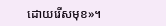ដោយរើសមុខ»។